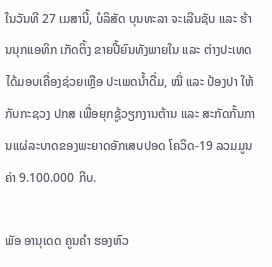ໃນວັນທີ 27 ເມສານີ້, ບໍລິສັດ ບຸນທະລາ ຈະເລີນຊັບ ແລະ ຮ້ານນຸກແອທິກ ເກັດຕິ້ງ ຂາຍປີ້ຍົນທັງພາຍໃນ ແລະ ຕ່າງປະເທດ ໄດ້ມອບເຄື່ອງຊ່ວຍເຫຼືອ ປະເພດນໍ້າດື່ມ, ໝີ່ ແລະ ປ້ອງປາ ໃຫ້ກັບກະຊວງ ປກສ ເພື່ອຍຸກຊູ້ວຽກງານຕ້ານ ແລະ ສະກັດກັ້ນການແຜ່ລະບາດຂອງພະຍາດອັກເສບປອດ ໂຄວິດ-19 ລວມມູນຄ່າ 9.100.000 ກີບ.

ພັອ ອານຸເດດ ຄູນຄຳ ຮອງຫົວ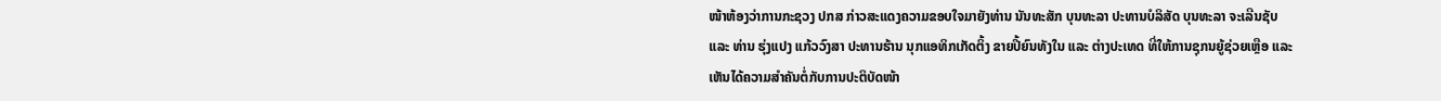ໜ້າຫ້ອງວ່າການກະຊວງ ປກສ ກ່າວສະແດງຄວາມຂອບໃຈມາຍັງທ່ານ ນັນທະສັກ ບຸນທະລາ ປະທານບໍລິສັດ ບຸນທະລາ ຈະເລີນຊັບ ແລະ ທ່ານ ຮຸ່ງແປງ ແກ້ວວົງສາ ປະທານຮ້ານ ນຸກແອທິກເກັດຕິ້ງ ຂາຍປີ້ຍົນທັງໃນ ແລະ ຕ່າງປະເທດ ທີ່ໃຫ້ການຊຸກນຍູ້ຊ່ວຍເຫຼືອ ແລະ ເຫັນໄດ້ຄວາມສຳຄັນຕໍ່ກັບການປະຕິບັດໜ້າ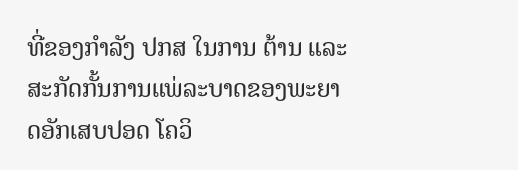ທີ່ຂອງກຳລັງ ປກສ ໃນການ ຕ້ານ ແລະ ສະກັດກັ້ນການແພ່ລະບາດຂອງພະຍາດອັກເສບປອດ ໂຄວິ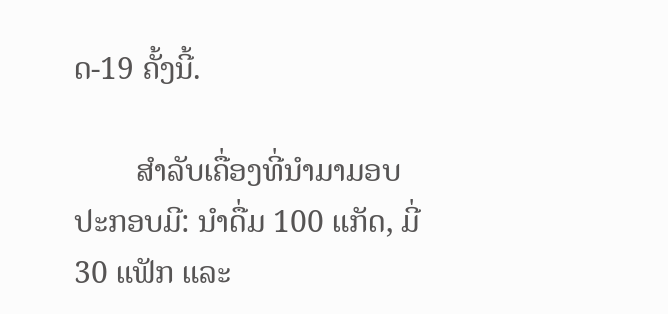ດ-19 ຄັ້ງນີ້.

        ສຳລັບເຄື່ອງທີ່ນຳມາມອບປະກອບມີ: ນຳດື່ມ 100 ແກັດ, ມີ່ 30 ແຟັກ ແລະ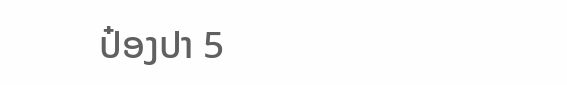ປ໋ອງປາ 5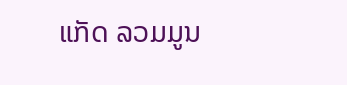ແກັດ ລວມມູນ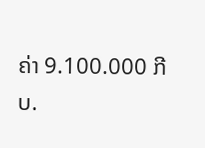ຄ່າ 9.100.000 ກີບ.